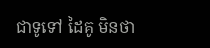ជាទូទៅ ដៃគូ មិនថា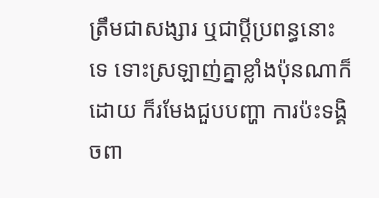ត្រឹមជាសង្សារ ឬជាប្ដីប្រពន្ធនោះទេ ទោះស្រឡាញ់គ្នាខ្លាំងប៉ុនណាក៏ដោយ ក៏រមែងជួបបញ្ហា ការប៉ះទង្គិចពា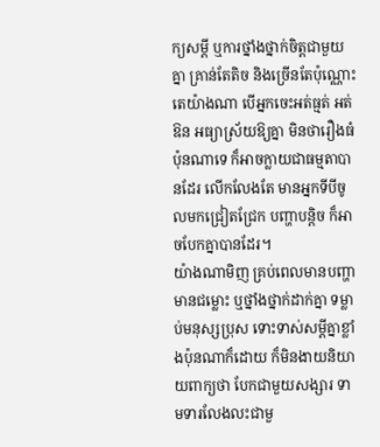ក្យសម្ដី ឬការថ្នាំងថ្នាក់ចិត្តជាមួយគ្នា គ្រាន់តែតិច និងច្រើនតែប៉ុណ្ណោះ តេយ៉ាងណា បើអ្នកចេះអត់ធ្មត់ អត់ឱន អធ្យាស្រ័យឱ្យគ្នា មិនថារឿងធំប៉ុនណាទេ ក៏អាចក្លាយជាធម្មតាបានដែរ លើកលែងតែ មានអ្នកទីបីចូលមកជ្រៀតជ្រែក បញ្ហាបន្តិច ក៏អាចបែកគ្នាបានដែរ។
យ៉ាងណាមិញ គ្រប់ពេលមានបញ្ហា មានជម្លោះ ឬថ្នាំងថ្នាក់ដាក់គ្នា ទម្លាប់មនុស្សប្រុស ទោះទាស់សម្ដីគ្នាខ្លាំងប៉ុនណាក៏ដោយ ក៏មិនងាយនិយាយពាក្យថា បែកជាមួយសង្សារ ទាមទារលែងលះជាមួ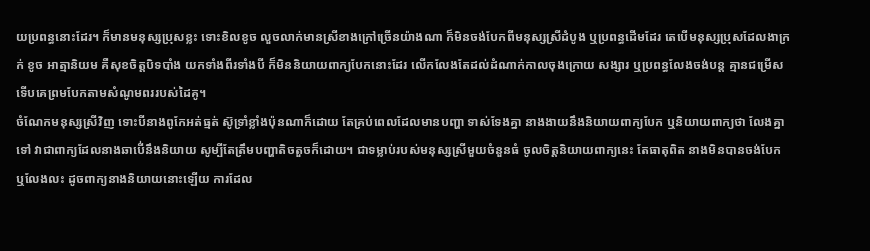យប្រពន្ធនោះដែរ។ ក៏មានមនុស្សប្រុសខ្លះ ទោះខិលខូច លួចលាក់មានស្រីខាងក្រៅច្រើនយ៉ាងណា ក៏មិនចង់បែកពីមនុស្សស្រីដំបូង ឬប្រពន្ធដើមដែរ តេបើមនុស្សប្រុសដែលងាក្រក់ ខូច អាត្មានិយម គឺសុខចិត្តបិទបាំង យកទាំងពីរទាំងបី ក៏មិននិយាយពាក្យបែកនោះដែរ លើកលែងតែដល់ដំណាក់កាលចុងក្រោយ សង្សារ ឬប្រពន្ធលែងចង់បន្ត គ្មានជម្រើស ទើបគេព្រមបែកតាមសំណូមពររបស់ដៃគូ។
ចំណែកមនុស្សស្រីវិញ ទោះបីនាងពូកែអត់ធ្មត់ ស៊ូទ្រាំខ្លាំងប៉ុនណាក៏ដោយ តែគ្រប់ពេលដែលមានបញ្ហា ទាស់ទែងគ្នា នាងងាយនឹងនិយាយពាក្យបែក ឬនិយាយពាក្យថា លែងគ្នាទៅ វាជាពាក្យដែលនាងឆាបើ់នឹងនិយាយ សូម្បីតែត្រឹមបញ្ហាតិចតួចក៏ដោយ។ ជាទម្លាប់របស់មនុស្សស្រីមួយចំនួនធំ ចូលចិត្តនិយាយពាក្យនេះ តែធាតុពិត នាងមិនបានចង់បែក ឬលែងលះ ដូចពាក្យនាងនិយាយនោះឡើយ ការដែល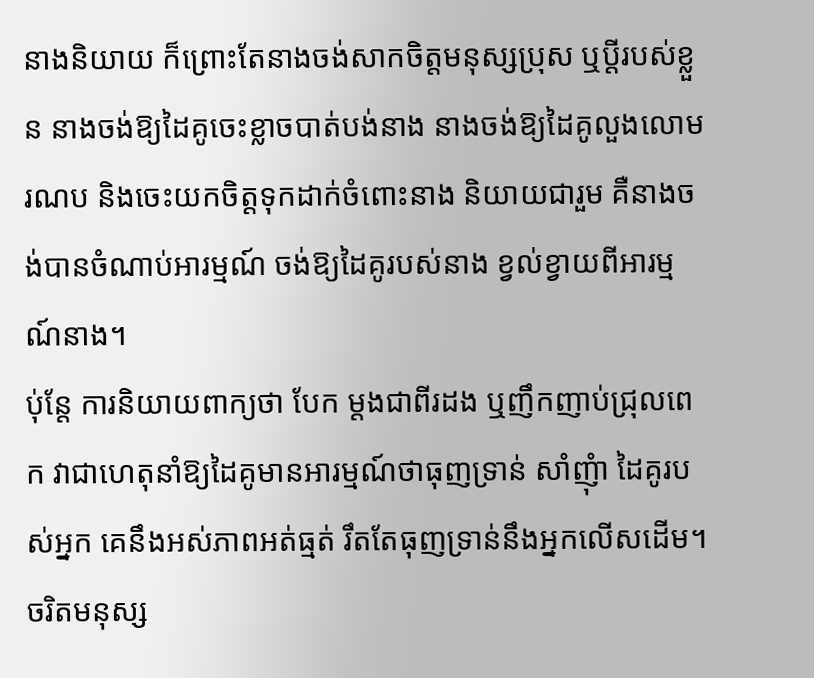នាងនិយាយ ក៏ព្រោះតែនាងចង់សាកចិត្តមនុស្សប្រុស ឬប្ដីរបស់ខ្លួន នាងចង់ឱ្យដៃគូចេះខ្លាចបាត់បង់នាង នាងចង់ឱ្យដៃគូលួងលោម រណប និងចេះយកចិត្តទុកដាក់ចំពោះនាង និយាយជារួម គឺនាងចង់បានចំណាប់អារម្មណ៍ ចង់ឱ្យដៃគូរបស់នាង ខ្វល់ខ្វាយពីអារម្មណ៍នាង។
ប់ុន្តែ ការនិយាយពាក្យថា បែក ម្ដងជាពីរដង ឬញឹកញាប់ជ្រុលពេក វាជាហេតុនាំឱ្យដៃគូមានអារម្មណ៍ថាធុញទ្រាន់ សាំញុំា ដៃគូរបស់អ្នក គេនឹងអស់ភាពអត់ធ្មត់ រឹតតែធុញទ្រាន់នឹងអ្នកលើសដើម។ ចរិតមនុស្ស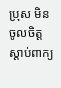ប្រុស មិនចូលចិត្តស្ដាប់ពាក្យ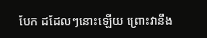បែក ដដែលៗនោះឡើយ ព្រោះវានឹង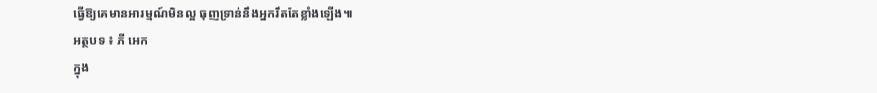ធ្វើឱ្យគេមានអារម្មណ៍មិនល្អ ធុញទ្រាន់នឹងអ្នករឹតតែខ្លាំងឡើង៕
អត្ថបទ ៖ ភី អេក
ក្នុង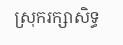ស្រុករក្សាសិទ្ធ